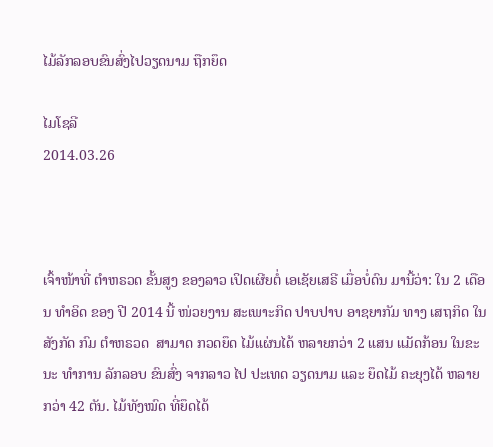ໄມ້ລັກລອບຂົນສົ່ງໄປວຽດນາມ ຖືກຍຶດ

ໄມໂຊລີ
2014.03.26



ເຈົ້າໜ້າທີ່ ຕໍາຫຣວດ ຂັ້ນສູງ ຂອງລາວ ເປິດເຜີຍຕໍ່ ເອເຊັຍເສຣີ ເມື່ອບໍ່ດົນ ມານີ້ວ່າ: ໃນ 2 ເດືອນ ທໍາອິດ ຂອງ ປີ 2014 ນີ້ ໜ່ວຍງານ ສະເພາະກິດ ປາບປາບ ອາຊຍາກັມ ທາງ ເສຖກິດ ໃນສັງກັດ ກົມ ຕໍາຫຣວດ  ສາມາດ ກວດຍຶດ ໄມ້ແຜ່ນໄດ້ ຫລາຍກວ່າ 2 ແສນ ແມັດກ້ອນ ໃນຂະນະ ທໍາການ ລັກລອບ ຂົນສົ່ງ ຈາກລາວ ໄປ ປະເທດ ວຽດນາມ ແລະ ຍຶດໄມ້ ຄະຍຸງໄດ້ ຫລາຍກວ່າ 42 ຕັນ. ໄມ້ທັງໝົດ ທີ່ຍຶດໄດ້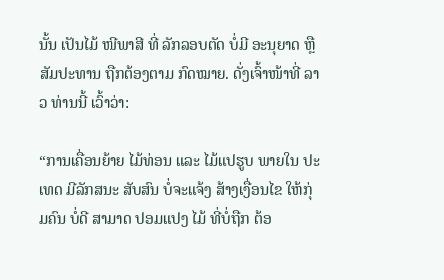ນັ້ນ ເປັນໄມ້ ໜີພາສີ ທີ່ ລັກລອບຕັດ ບໍ່ມີ ອະນຸຍາດ ຫຼື ສັມປະທານ ຖືກຕ້ອງຕາມ ກົດໝາຍ. ດັ່ງເຈົ້າໜ້າທີ່ ລາວ ທ່ານນີ້ ເວົ້າວ່າ:

“ການເຄື່ອນຍ້າຍ ໄມ້ທ່ອນ ແລະ ໄມ້ແປຮູບ ພາຍໃນ ປະເທດ ມີລັກສນະ ສັບສົນ ບໍ່ຈະແຈ້ງ ສ້າງເງື່ອນໄຂ ໃຫ້ກຸ່ມຄົນ ບໍ່ດີ ສາມາດ ປອມແປງ ໄມ້ ທີ່ບໍ່ຖືກ ຕ້ອ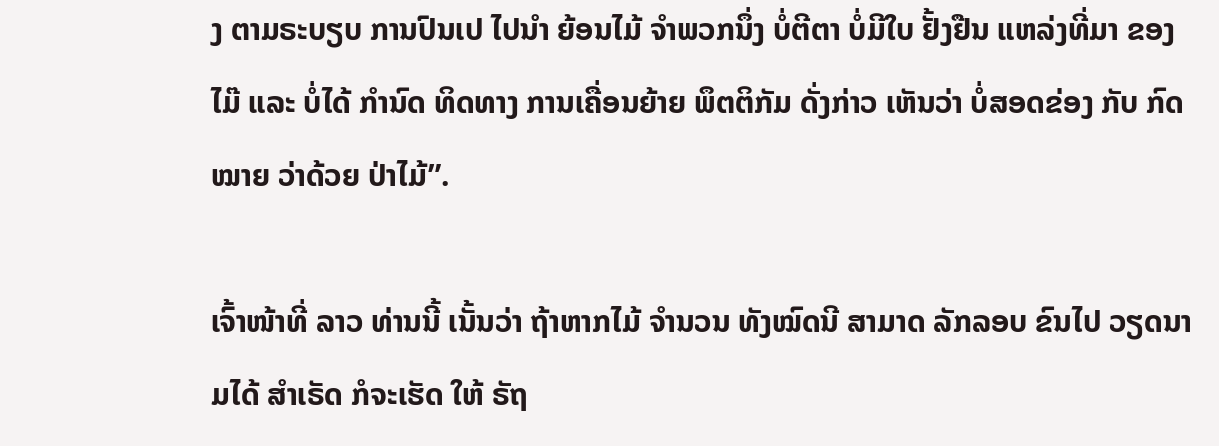ງ ຕາມຣະບຽບ ການປົນເປ ໄປນໍາ ຍ້ອນໄມ້ ຈໍາພວກນຶ່ງ ບໍ່ຕີຕາ ບໍ່ມີໃບ ຢັ້ງຢືນ ແຫລ່ງທີ່ມາ ຂອງໄມ໊ ແລະ ບໍ່ໄດ້ ກໍານົດ ທິດທາງ ການເຄື່ອນຍ້າຍ ພຶຕຕິກັມ ດັ່ງກ່າວ ເຫັນວ່າ ບໍ່ສອດຂ່ອງ ກັບ ກົດໝາຍ ວ່າດ້ວຍ ປ່າໄມ້”.

ເຈົ້າໜ້າທີ່ ລາວ ທ່ານນີ້ ເນັ້ນວ່າ ຖ້າຫາກໄມ້ ຈໍານວນ ທັງໝົດນີ ສາມາດ ລັກລອບ ຂົນໄປ ວຽດນາມໄດ້ ສໍາເຣັດ ກໍຈະເຮັດ ໃຫ້ ຣັຖ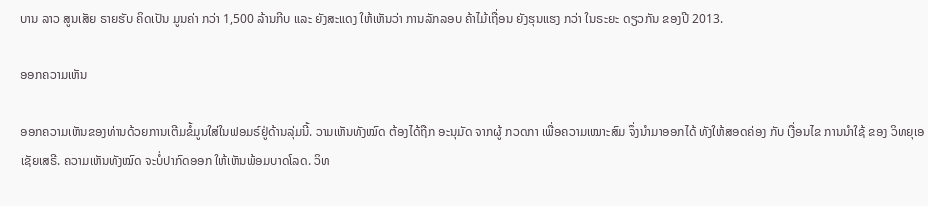ບານ ລາວ ສູນເສັຍ ຣາຍຮັບ ຄິດເປັນ ມູນຄ່າ ກວ່າ 1,500 ລ້ານກີບ ແລະ ຍັງສະແດງ ໃຫ້ເຫັນວ່າ ການລັກລອບ ຄ້າໄມ້ເຖື່ອນ ຍັງຮຸນແຮງ ກວ່າ ໃນຣະຍະ ດຽວກັນ ຂອງປີ 2013.

ອອກຄວາມເຫັນ

ອອກຄວາມເຫັນຂອງທ່ານດ້ວຍການເຕີມຂໍ້ມູນໃສ່ໃນຟອມຣ໌ຢູ່ດ້ານລຸ່ມນີ້. ວາມເຫັນທັງໝົດ ຕ້ອງໄດ້ຖືກ ອະນຸມັດ ຈາກຜູ້ ກວດກາ ເພື່ອຄວາມເໝາະສົມ ຈຶ່ງນໍາມາອອກໄດ້ ທັງໃຫ້ສອດຄ່ອງ ກັບ ເງື່ອນໄຂ ການນຳໃຊ້ ຂອງ ວິທຍຸເອເຊັຍເສຣີ. ຄວາມເຫັນທັງໝົດ ຈະບໍ່ປາກົດອອກ ໃຫ້ເຫັນພ້ອມບາດໂລດ. ວິທ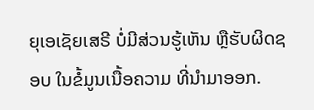ຍຸເອເຊັຍເສຣີ ບໍ່ມີສ່ວນຮູ້ເຫັນ ຫຼືຮັບຜິດຊອບ ໃນຂໍ້ມູນເນື້ອຄວາມ ທີ່ນໍາມາອອກ.